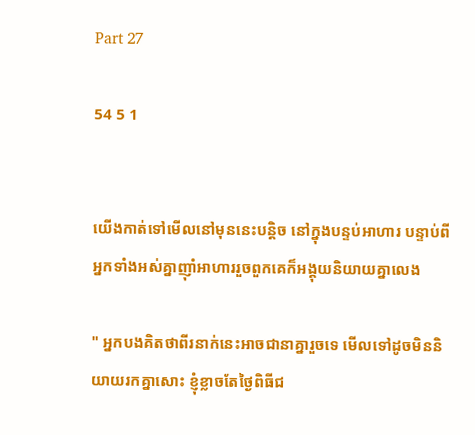Part 27

54 5 1


យើងកាត់ទៅមើលនៅមុននេះបន្តិច នៅក្នុងបន្ទប់អាហារ បន្ទាប់ពីអ្នកទាំងអស់គ្នាញ៉ាំអាហាររួចពួកគេក៏អង្គុយនិយាយគ្នាលេង

" អ្នកបងគិតថាពីរនាក់នេះអាចជានាគ្នារួចទេ មើលទៅដូចមិននិយាយរកគ្នាសោះ ខ្ញុំខ្លាចតែថ្ងៃពិធីជ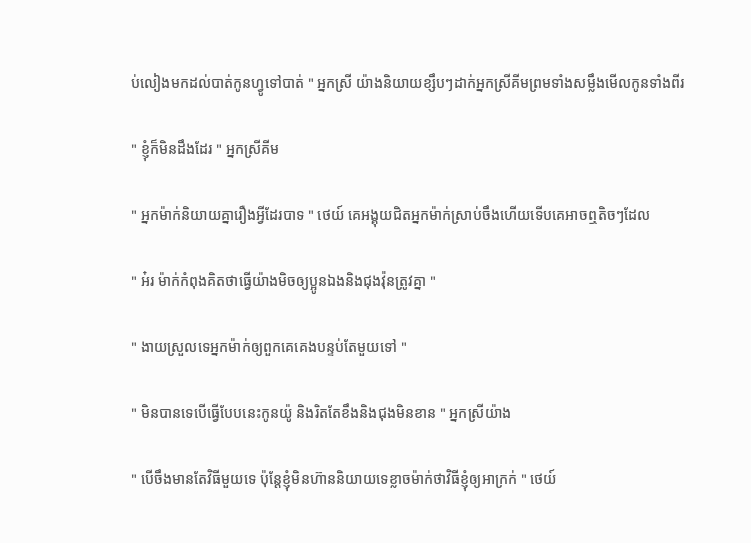ប់លៀងមកដល់បាត់កូនហ្វូទៅបាត់ " អ្នកស្រី យ៉ាងនិយាយខ្សឹបៗដាក់អ្នកស្រីគីមព្រមទាំងសម្លឹងមើលកូនទាំងពីរ

" ខ្ញុំក៏មិនដឹងដែរ " អ្នកស្រីគីម

" អ្នកម៉ាក់និយាយគ្នារឿងអ្វីដែរបាទ " ថេយ៍ គេអង្គុយជិតអ្នកម៉ាក់ស្រាប់ចឹងហើយទើបគេអាចឮតិចៗដែល

" អ៎រ ម៉ាក់កំពុងគិតថាធ្វើយ៉ាងមិចឲ្យប្អូនឯងនិងជុងវ៉ុនត្រូវគ្នា "

" ងាយស្រួលទេអ្នកម៉ាក់ឲ្យពួកគេគេងបន្ទប់តែមួយទៅ "

" មិនបានទេបើធ្វើបែបនេះកូនយ៉ូ និងរិតតែខឹងនិងជុងមិនខាន " អ្នកស្រីយ៉ាង

" បើចឹងមានតែវិធីមួយទេ ប៉ុន្តែខ្ញុំមិនហ៊ាននិយាយទេខ្លាចម៉ាក់ថាវិធីខ្ញុំឲ្យអាក្រក់ " ថេយ៍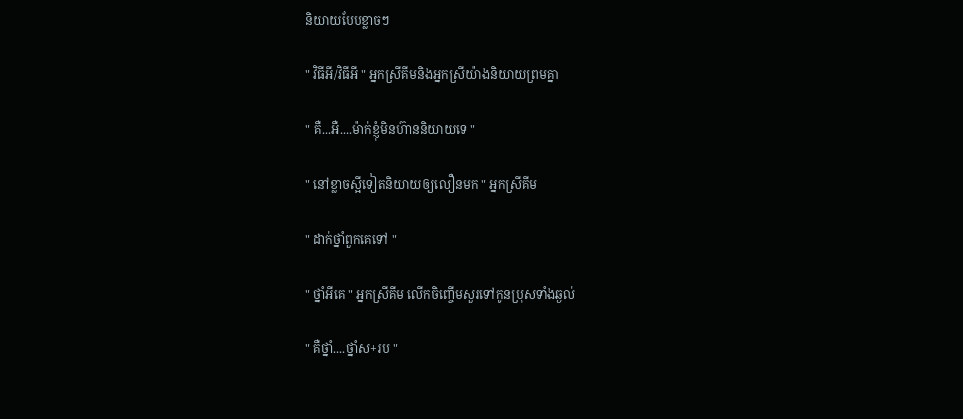និយាយបែបខ្លាចៗ

" វិធីអី/វិធីអី " អ្នកស្រីគីមនិងអ្នកស្រីយ៉ាងនិយាយព្រមគ្នា

" គឺ...អឺ....ម៉ាក់ខ្ញុំមិនហ៊ាននិយាយទេ "

" នៅខ្លាចស្អីទៀតនិយាយឲ្យលឿនមក " អ្នកស្រីគីម

" ដាក់ថ្នាំពួកគេទៅ "

" ថ្នាំអីគេ " អ្នកស្រីគីម លើកចិញ្ចើមសួរទៅកូនប្រុសទាំងឆ្ងល់

" គឺថ្នាំ....ថ្នាំស+រប "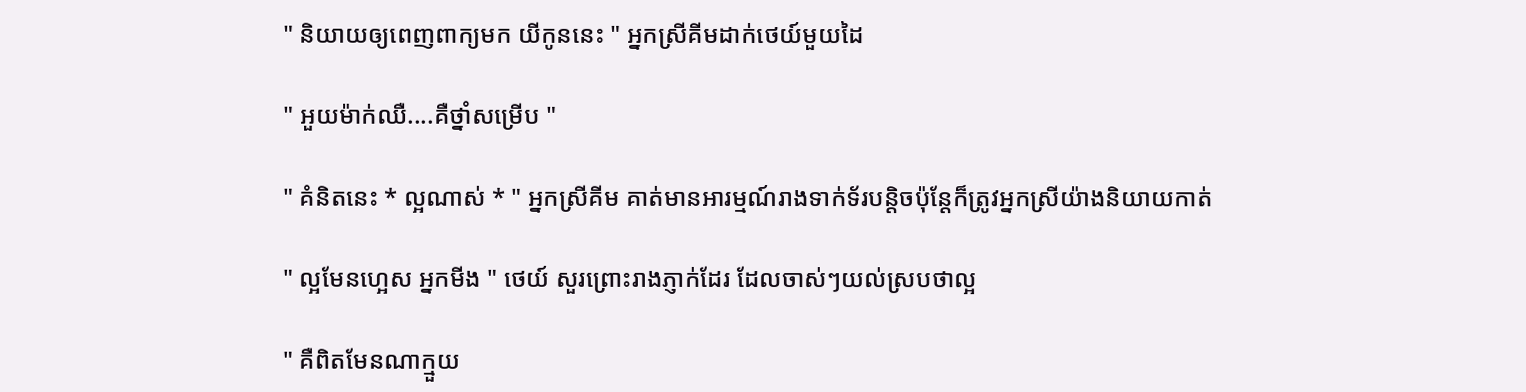" និយាយឲ្យពេញពាក្យមក យីកូននេះ " អ្នកស្រីគីមដាក់ថេយ៍មួយដៃ

" អួយម៉ាក់ឈឺ....គឺថ្នាំសម្រើប "

" គំនិតនេះ * ល្អណាស់ * " អ្នកស្រីគីម គាត់មានអារម្មណ៍រាងទាក់ទ័របន្តិចប៉ុន្តែក៏ត្រូវអ្នកស្រីយ៉ាងនិយាយកាត់

" ល្អមែនហេ្អស អ្នកមីង " ថេយ៍ សួរព្រោះរាងភ្ញាក់ដែរ ដែលចាស់ៗយល់ស្របថាល្អ

" គឺពិតមែនណាក្មួយ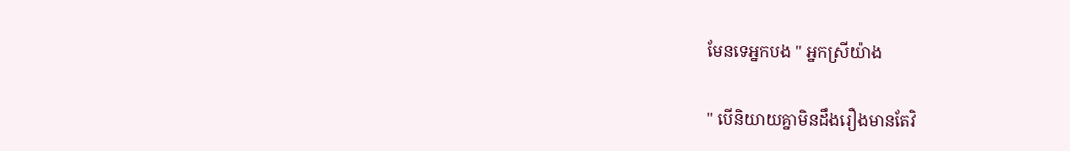មែនទេអ្នកបង " អ្នកស្រីយ៉ាង

" បើនិយាយគ្នាមិនដឹងរឿងមានតែវិ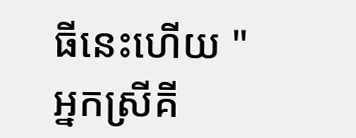ធីនេះហើយ " អ្នកស្រីគី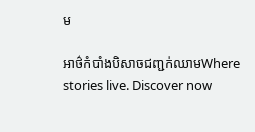ម

អាថ៌កំបាំងបិសាចជញ្ជក់ឈាមWhere stories live. Discover now